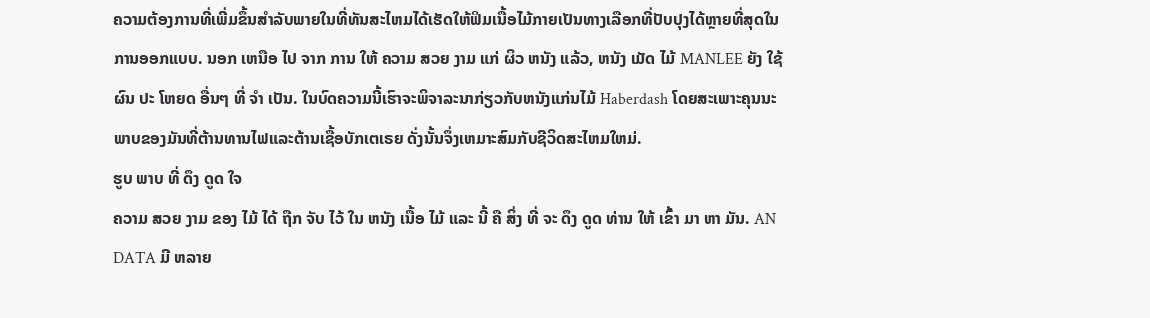ຄວາມຕ້ອງການທີ່ເພີ່ມຂຶ້ນສໍາລັບພາຍໃນທີ່ທັນສະໄຫມໄດ້ເຮັດໃຫ້ຟິມເນື້ອໄມ້ກາຍເປັນທາງເລືອກທີ່ປັບປຸງໄດ້ຫຼາຍທີ່ສຸດໃນການອອກແບບ. ນອກ ເຫນືອ ໄປ ຈາກ ການ ໃຫ້ ຄວາມ ສວຍ ງາມ ແກ່ ຜິວ ຫນັງ ແລ້ວ, ຫນັງ ເມັດ ໄມ້ MANLEE ຍັງ ໃຊ້ ຜົນ ປະ ໂຫຍດ ອື່ນໆ ທີ່ ຈໍາ ເປັນ. ໃນບົດຄວາມນີ້ເຮົາຈະພິຈາລະນາກ່ຽວກັບຫນັງແກ່ນໄມ້ Haberdash ໂດຍສະເພາະຄຸນນະພາບຂອງມັນທີ່ຕ້ານທານໄຟແລະຕ້ານເຊື້ອບັກເຕເຣຍ ດັ່ງນັ້ນຈຶ່ງເຫມາະສົມກັບຊີວິດສະໄຫມໃຫມ່.
ຮູບ ພາບ ທີ່ ດຶງ ດູດ ໃຈ
ຄວາມ ສວຍ ງາມ ຂອງ ໄມ້ ໄດ້ ຖືກ ຈັບ ໄວ້ ໃນ ຫນັງ ເນື້ອ ໄມ້ ແລະ ນີ້ ຄື ສິ່ງ ທີ່ ຈະ ດຶງ ດູດ ທ່ານ ໃຫ້ ເຂົ້າ ມາ ຫາ ມັນ. AN DATA ມີ ຫລາຍ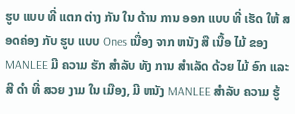ຮູບ ແບບ ທີ່ ແຕກ ຕ່າງ ກັນ ໃນ ດ້ານ ການ ອອກ ແບບ ທີ່ ເຮັດ ໃຫ້ ສອດຄ່ອງ ກັບ ຮູບ ແບບ Ones ເນື່ອງ ຈາກ ຫນັງ ສື ເນື້ອ ໄມ້ ຂອງ MANLEE ມີ ຄວາມ ຮັກ ສໍາລັບ ທັງ ການ ສໍາເລັດ ດ້ວຍ ໄມ້ ອົກ ແລະ ສີ ດໍາ ທີ່ ສວຍ ງາມ ໃນ ເມືອງ, ມີ ຫນັງ MANLEE ສໍາລັບ ຄວາມ ຮູ້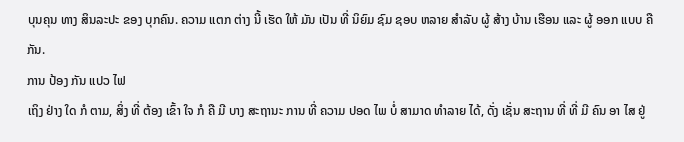ບຸນຄຸນ ທາງ ສິນລະປະ ຂອງ ບຸກຄົນ. ຄວາມ ແຕກ ຕ່າງ ນີ້ ເຮັດ ໃຫ້ ມັນ ເປັນ ທີ່ ນິຍົມ ຊົມ ຊອບ ຫລາຍ ສໍາລັບ ຜູ້ ສ້າງ ບ້ານ ເຮືອນ ແລະ ຜູ້ ອອກ ແບບ ຄື ກັນ.
ການ ປ້ອງ ກັນ ແປວ ໄຟ
ເຖິງ ຢ່າງ ໃດ ກໍ ຕາມ, ສິ່ງ ທີ່ ຕ້ອງ ເຂົ້າ ໃຈ ກໍ ຄື ມີ ບາງ ສະຖານະ ການ ທີ່ ຄວາມ ປອດ ໄພ ບໍ່ ສາມາດ ທໍາລາຍ ໄດ້, ດັ່ງ ເຊັ່ນ ສະຖານ ທີ່ ທີ່ ມີ ຄົນ ອາ ໄສ ຢູ່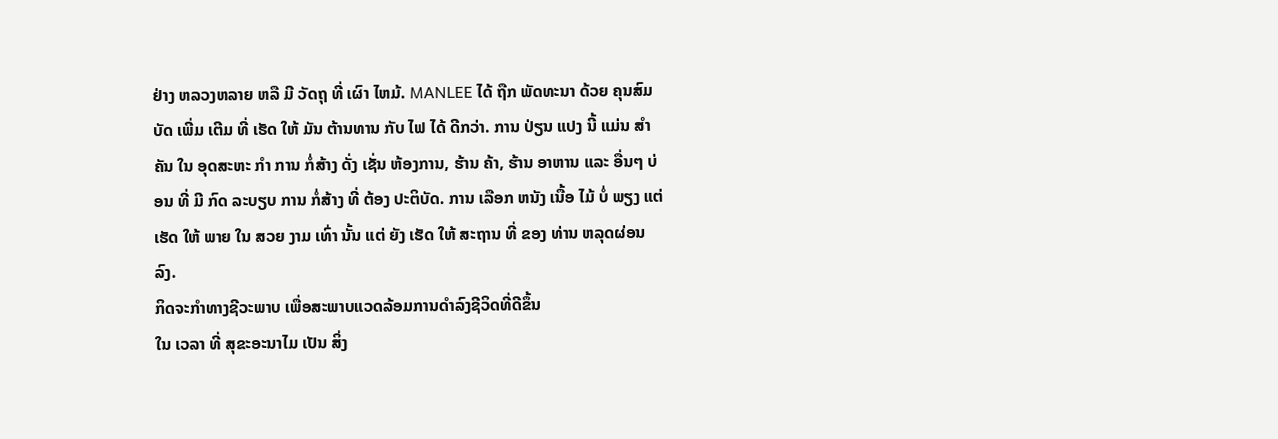ຢ່າງ ຫລວງຫລາຍ ຫລື ມີ ວັດຖຸ ທີ່ ເຜົາ ໄຫມ້. MANLEE ໄດ້ ຖືກ ພັດທະນາ ດ້ວຍ ຄຸນສົມບັດ ເພີ່ມ ເຕີມ ທີ່ ເຮັດ ໃຫ້ ມັນ ຕ້ານທານ ກັບ ໄຟ ໄດ້ ດີກວ່າ. ການ ປ່ຽນ ແປງ ນີ້ ແມ່ນ ສໍາຄັນ ໃນ ອຸດສະຫະ ກໍາ ການ ກໍ່ສ້າງ ດັ່ງ ເຊັ່ນ ຫ້ອງການ, ຮ້ານ ຄ້າ, ຮ້ານ ອາຫານ ແລະ ອື່ນໆ ບ່ອນ ທີ່ ມີ ກົດ ລະບຽບ ການ ກໍ່ສ້າງ ທີ່ ຕ້ອງ ປະຕິບັດ. ການ ເລືອກ ຫນັງ ເນື້ອ ໄມ້ ບໍ່ ພຽງ ແຕ່ ເຮັດ ໃຫ້ ພາຍ ໃນ ສວຍ ງາມ ເທົ່າ ນັ້ນ ແຕ່ ຍັງ ເຮັດ ໃຫ້ ສະຖານ ທີ່ ຂອງ ທ່ານ ຫລຸດຜ່ອນ ລົງ.
ກິດຈະກໍາທາງຊີວະພາບ ເພື່ອສະພາບແວດລ້ອມການດໍາລົງຊີວິດທີ່ດີຂຶ້ນ
ໃນ ເວລາ ທີ່ ສຸຂະອະນາໄມ ເປັນ ສິ່ງ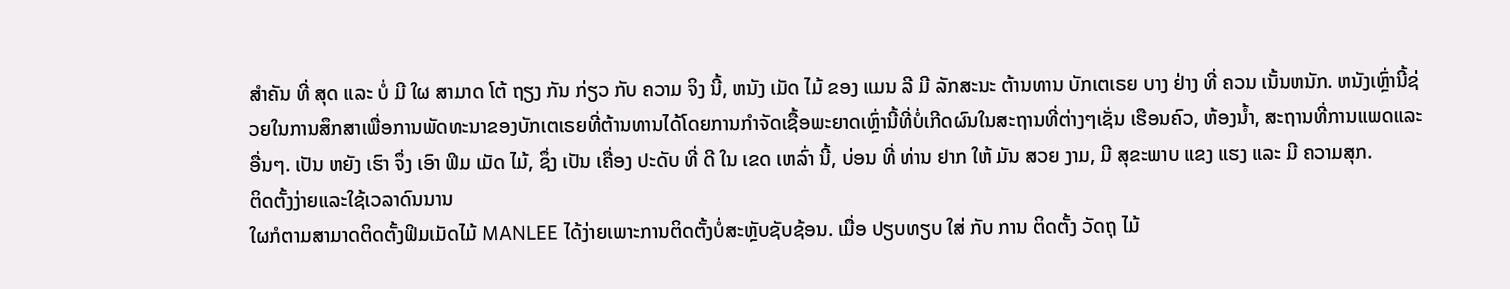ສໍາຄັນ ທີ່ ສຸດ ແລະ ບໍ່ ມີ ໃຜ ສາມາດ ໂຕ້ ຖຽງ ກັນ ກ່ຽວ ກັບ ຄວາມ ຈິງ ນີ້, ຫນັງ ເມັດ ໄມ້ ຂອງ ແມນ ລີ ມີ ລັກສະນະ ຕ້ານທານ ບັກເຕເຣຍ ບາງ ຢ່າງ ທີ່ ຄວນ ເນັ້ນຫນັກ. ຫນັງເຫຼົ່ານີ້ຊ່ວຍໃນການສຶກສາເພື່ອການພັດທະນາຂອງບັກເຕເຣຍທີ່ຕ້ານທານໄດ້ໂດຍການກໍາຈັດເຊື້ອພະຍາດເຫຼົ່ານີ້ທີ່ບໍ່ເກີດຜົນໃນສະຖານທີ່ຕ່າງໆເຊັ່ນ ເຮືອນຄົວ, ຫ້ອງນໍ້າ, ສະຖານທີ່ການແພດແລະອື່ນໆ. ເປັນ ຫຍັງ ເຮົາ ຈຶ່ງ ເອົາ ຟິມ ເມັດ ໄມ້, ຊຶ່ງ ເປັນ ເຄື່ອງ ປະດັບ ທີ່ ດີ ໃນ ເຂດ ເຫລົ່າ ນີ້, ບ່ອນ ທີ່ ທ່ານ ຢາກ ໃຫ້ ມັນ ສວຍ ງາມ, ມີ ສຸຂະພາບ ແຂງ ແຮງ ແລະ ມີ ຄວາມສຸກ.
ຕິດຕັ້ງງ່າຍແລະໃຊ້ເວລາດົນນານ
ໃຜກໍຕາມສາມາດຕິດຕັ້ງຟິມເມັດໄມ້ MANLEE ໄດ້ງ່າຍເພາະການຕິດຕັ້ງບໍ່ສະຫຼັບຊັບຊ້ອນ. ເມື່ອ ປຽບທຽບ ໃສ່ ກັບ ການ ຕິດຕັ້ງ ວັດຖຸ ໄມ້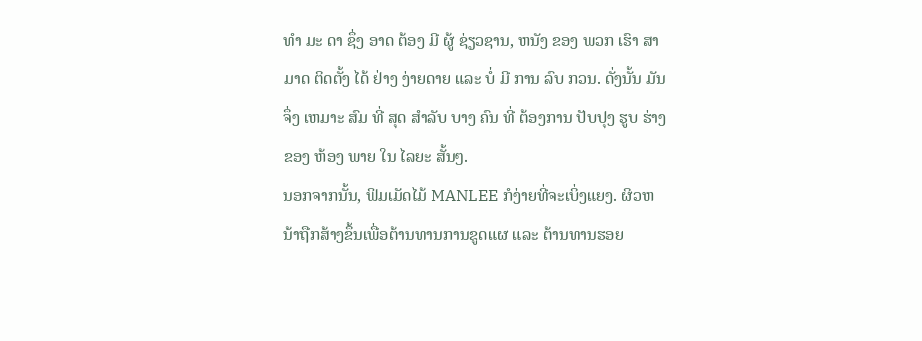ທໍາ ມະ ດາ ຊຶ່ງ ອາດ ຕ້ອງ ມີ ຜູ້ ຊ່ຽວຊານ, ຫນັງ ຂອງ ພວກ ເຮົາ ສາມາດ ຕິດຕັ້ງ ໄດ້ ຢ່າງ ງ່າຍດາຍ ແລະ ບໍ່ ມີ ການ ລົບ ກວນ. ດັ່ງນັ້ນ ມັນ ຈຶ່ງ ເຫມາະ ສົມ ທີ່ ສຸດ ສໍາລັບ ບາງ ຄົນ ທີ່ ຕ້ອງການ ປັບປຸງ ຮູບ ຮ່າງ ຂອງ ຫ້ອງ ພາຍ ໃນ ໄລຍະ ສັ້ນໆ.
ນອກຈາກນັ້ນ, ຟິມເມັດໄມ້ MANLEE ກໍງ່າຍທີ່ຈະເບິ່ງແຍງ. ຜິວຫນ້າຖືກສ້າງຂຶ້ນເພື່ອຕ້ານທານການຂູດແຜ ແລະ ຕ້ານທານຮອຍ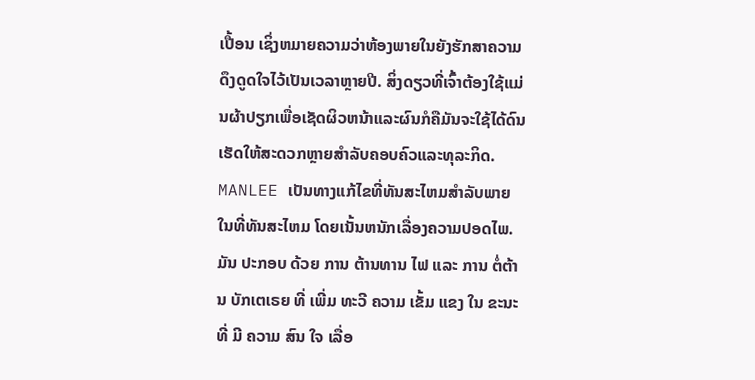ເປື້ອນ ເຊິ່ງຫມາຍຄວາມວ່າຫ້ອງພາຍໃນຍັງຮັກສາຄວາມດຶງດູດໃຈໄວ້ເປັນເວລາຫຼາຍປີ. ສິ່ງດຽວທີ່ເຈົ້າຕ້ອງໃຊ້ແມ່ນຜ້າປຽກເພື່ອເຊັດຜິວຫນ້າແລະຜົນກໍຄືມັນຈະໃຊ້ໄດ້ດົນເຮັດໃຫ້ສະດວກຫຼາຍສໍາລັບຄອບຄົວແລະທຸລະກິດ.
MANLEE ເປັນທາງແກ້ໄຂທີ່ທັນສະໄຫມສໍາລັບພາຍໃນທີ່ທັນສະໄຫມ ໂດຍເນັ້ນຫນັກເລື່ອງຄວາມປອດໄພ. ມັນ ປະກອບ ດ້ວຍ ການ ຕ້ານທານ ໄຟ ແລະ ການ ຕໍ່ຕ້ານ ບັກເຕເຣຍ ທີ່ ເພີ່ມ ທະວີ ຄວາມ ເຂັ້ມ ແຂງ ໃນ ຂະນະ ທີ່ ມີ ຄວາມ ສົນ ໃຈ ເລື່ອ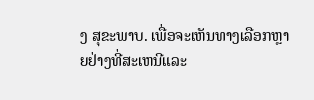ງ ສຸຂະພາບ. ເພື່ອຈະເຫັນທາງເລືອກຫຼາຍຢ່າງທີ່ສະເຫນີແລະ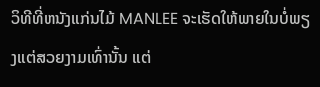ວິທີທີ່ຫນັງແກ່ນໄມ້ MANLEE ຈະເຮັດໃຫ້ພາຍໃນບໍ່ພຽງແຕ່ສວຍງາມເທົ່ານັ້ນ ແຕ່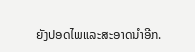ຍັງປອດໄພແລະສະອາດນໍາອີກ.